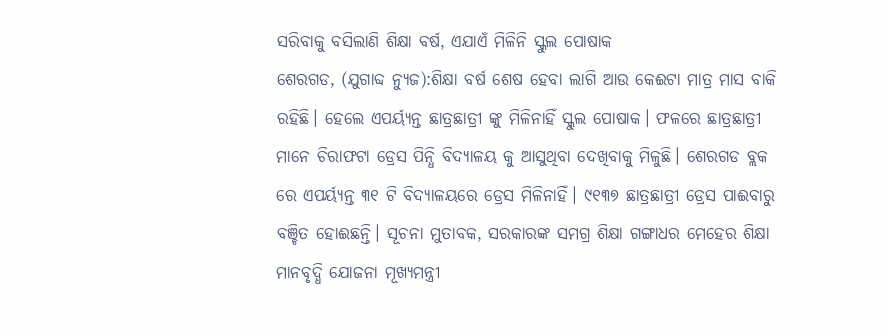ସରିବାକୁ ବସିଲାଣି ଶିକ୍ଷା ବର୍ଷ, ଏଯାଏଁ ମିଳିନି ସ୍କୁଲ ପୋଷାକ
ଶେରଗଡ, (ଯୁଗାବ୍ଦ ନ୍ୟୁଜ):ଶିକ୍ଷା ବର୍ଷ ଶେଷ ହେବା ଲାଗି ଆଉ କେଈଟା ମାତ୍ର ମାସ ବାକି ରହିଛି। ହେଲେ ଏପର୍ୟ୍ୟନ୍ତ ଛାତ୍ରଛାତ୍ରୀ ଙ୍କୁ ମିଳିନାହିଁ ସ୍କୁଲ ପୋଷାକ। ଫଳରେ ଛାତ୍ରଛାତ୍ରୀ ମାନେ ଚିରାଫଟା ଡ୍ରେସ ପିନ୍ଧି ବିଦ୍ୟାଳୟ କୁ ଆସୁଥିବା ଦେଖିବାକୁ ମିଳୁଛି। ଶେରଗଡ ବ୍ଲକ ରେ ଏପର୍ୟ୍ୟନ୍ତ ୩୧ ଟି ବିଦ୍ୟାଳୟରେ ଡ୍ରେସ ମିଳିନାହିଁ। ୯୧୩୭ ଛାତ୍ରଛାତ୍ରୀ ଡ୍ରେସ ପାଈବାରୁ ବଞ୍ଚିତ ହୋଈଛନ୍ତି। ସୂଚନା ମୁତାବକ, ସରକାରଙ୍କ ସମଗ୍ର ଶିକ୍ଷା ଗଙ୍ଗାଧର ମେହେର ଶିକ୍ଷା ମାନବୃଦ୍ଧି ଯୋଜନା ମୂଖ୍ୟମନ୍ତ୍ରୀ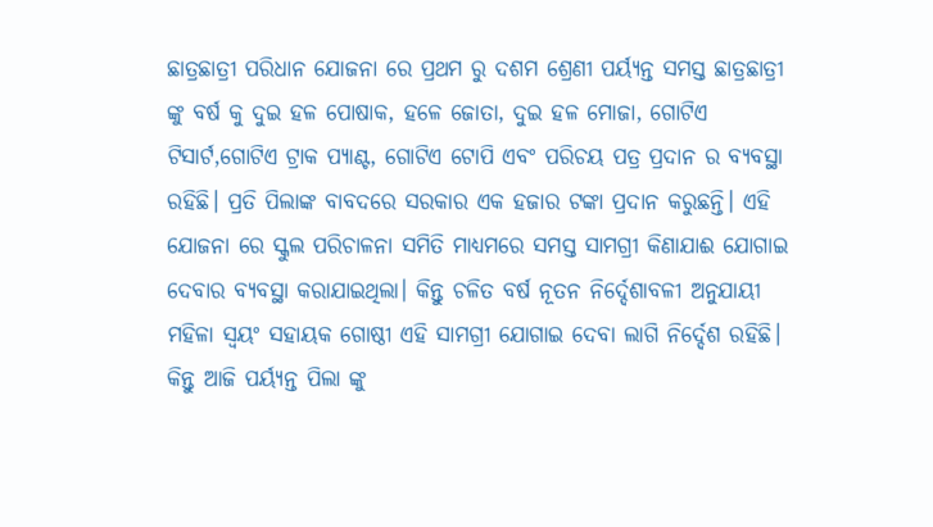ଛାତ୍ରଛାତ୍ରୀ ପରିଧାନ ଯୋଜନା ରେ ପ୍ରଥମ ରୁ ଦଶମ ଶ୍ରେଣୀ ପର୍ୟ୍ୟନ୍ତ ସମସ୍ତ ଛାତ୍ରଛାତ୍ରୀ ଙ୍କୁ ବର୍ଷ କୁ ଦୁଇ ହଳ ପୋଷାକ, ହଳେ ଜୋତା, ଦୁଇ ହଳ ମୋଜା, ଗୋଟିଏ ଟିସାର୍ଟ,ଗୋଟିଏ ଟ୍ରାକ ପ୍ୟାଣ୍ଟ, ଗୋଟିଏ ଟୋପି ଏବଂ ପରିଚୟ ପତ୍ର ପ୍ରଦାନ ର ବ୍ୟବସ୍ଥା ରହିଛି। ପ୍ରତି ପିଲାଙ୍କ ବାବଦରେ ସରକାର ଏକ ହଜାର ଟଙ୍କା ପ୍ରଦାନ କରୁଛନ୍ତି। ଏହି ଯୋଜନା ରେ ସ୍କୁଲ ପରିଚାଳନା ସମିତି ମାଧ୍ୟମରେ ସମସ୍ତ ସାମଗ୍ରୀ କିଣାଯାଈ ଯୋଗାଇ ଦେବାର ବ୍ୟବସ୍ଥା କରାଯାଇଥିଲା। କିନ୍ତୁ ଚଳିତ ବର୍ଷ ନୂତନ ନିର୍ଦ୍ଦେଶାବଳୀ ଅନୁଯାୟୀ ମହିଳା ସ୍ବୟଂ ସହାୟକ ଗୋଷ୍ଠୀ ଏହି ସାମଗ୍ରୀ ଯୋଗାଇ ଦେବା ଲାଗି ନିର୍ଦ୍ଦେଶ ରହିଛି। କିନ୍ତୁ ଆଜି ପର୍ୟ୍ୟନ୍ତ ପିଲା ଙ୍କୁ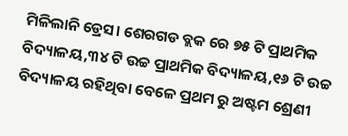ମିଳିଲାନି ଡ୍ରେସ। ଶେରଗଡ ବ୍ଲକ ରେ ୭୫ ଟି ପ୍ରାଥମିକ ବିଦ୍ୟାଳୟ,୩୪ ଟି ଉଚ୍ଚ ପ୍ରାଥମିକ ବିଦ୍ୟାଳୟ,୧୬ ଟି ଉଚ୍ଚ ବିଦ୍ୟାଳୟ ରହିଥିବା ବେଳେ ପ୍ରଥମ ରୁ ଅଷ୍ଟମ ଶ୍ରେଣୀ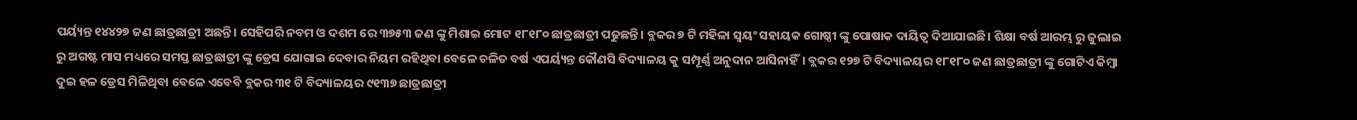ପର୍ୟ୍ୟନ୍ତ ୧୪୪୨୭ ଜଣ ଛାତ୍ରଛାତ୍ରୀ ଅଛନ୍ତି। ସେହିପରି ନବମ ଓ ଦଶମ ରେ ୩୭୫୩ ଜଣ ଙ୍କୁ ମିଶାଇ ମୋଟ ୧୮୧୮୦ ଛାତ୍ରଛାତ୍ରୀ ପଢୁଛନ୍ତି। ବ୍ଲକର ୭ ଟି ମହିଳା ସ୍ବୟଂ ସହାୟକ ଗୋଷ୍ଠୀ ଙ୍କୁ ପୋଷାକ ଦାୟିତ୍ୱ ଦିଆଯାଇଛି। ଶିକ୍ଷା ବର୍ଷ ଆରମ୍ଭ ରୁ ଜୁଲାଇ ରୁ ଅଗଷ୍ଟ ମାସ ମଧ୍ୟରେ ସମସ୍ତ ଛାତ୍ରଛାତ୍ରୀ ଙ୍କୁ ଡ୍ରେସ ଯୋଗାଇ ଦେବାର ନିୟମ ରହିଥିବା ବେଳେ ଚଳିତ ବର୍ଷ ଏପର୍ୟ୍ୟନ୍ତ କୌଣସି ବିଦ୍ୟାଳୟ କୁ ସମ୍ପୂର୍ଣ୍ଣ ଅନୁଦାନ ଆସିନାହିଁ। ବ୍ଲକର ୧୨୭ ଟି ବିଦ୍ୟାଳୟର ୧୮୧୮୦ ଜଣ ଛାତ୍ରଛାତ୍ରୀ ଙ୍କୁ ଗୋଟିଏ କିମ୍ବା ଦୁଇ ହଳ ଡ୍ରେସ ମିଳିଥିବା ବେଳେ ଏବେବି ବ୍ଲକର ୩୧ ଟି ବିଦ୍ୟାଳୟର ୯୧୩୭ ଛାତ୍ରଛାତ୍ରୀ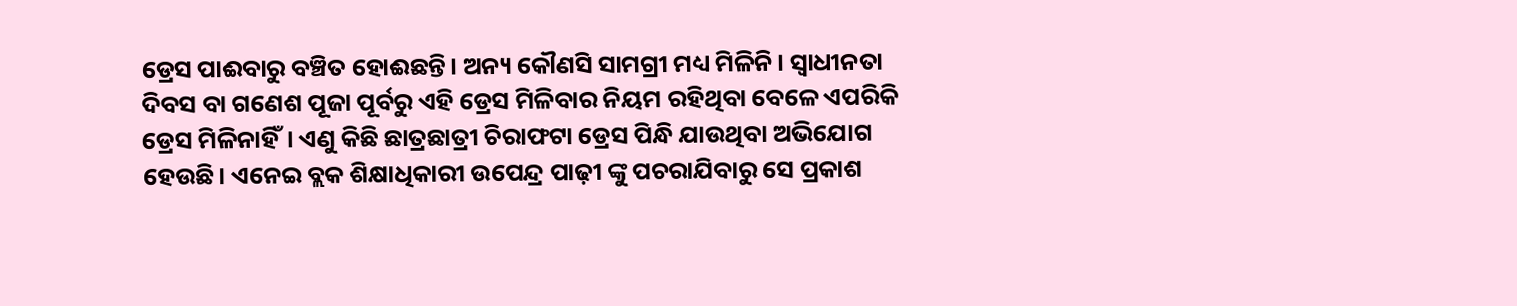ଡ୍ରେସ ପାଈବାରୁ ବଞ୍ଚିତ ହୋଈଛନ୍ତି। ଅନ୍ୟ କୌଣସି ସାମଗ୍ରୀ ମଧ୍ୟ ମିଳିନି। ସ୍ବାଧୀନତା ଦିବସ ବା ଗଣେଶ ପୂଜା ପୂର୍ବରୁ ଏହି ଡ୍ରେସ ମିଳିବାର ନିୟମ ରହିଥିବା ବେଳେ ଏପରିକି ଡ୍ରେସ ମିଳିନାହିଁ। ଏଣୁ କିଛି ଛାତ୍ରଛାତ୍ରୀ ଚିରାଫଟା ଡ୍ରେସ ପିନ୍ଧି ଯାଉଥିବା ଅଭିଯୋଗ ହେଉଛି। ଏନେଇ ବ୍ଲକ ଶିକ୍ଷାଧିକାରୀ ଉପେନ୍ଦ୍ର ପାଢ଼ୀ ଙ୍କୁ ପଚରାଯିବାରୁ ସେ ପ୍ରକାଶ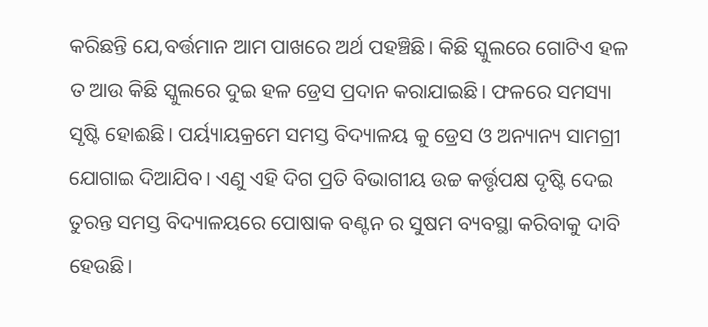କରିଛନ୍ତି ଯେ,ବର୍ତ୍ତମାନ ଆମ ପାଖରେ ଅର୍ଥ ପହଞ୍ଚିଛି। କିଛି ସ୍କୁଲରେ ଗୋଟିଏ ହଳ ତ ଆଉ କିଛି ସ୍କୁଲରେ ଦୁଇ ହଳ ଡ୍ରେସ ପ୍ରଦାନ କରାଯାଇଛି। ଫଳରେ ସମସ୍ୟା ସୃଷ୍ଟି ହୋଈଛି। ପର୍ୟ୍ୟାୟକ୍ରମେ ସମସ୍ତ ବିଦ୍ୟାଳୟ କୁ ଡ୍ରେସ ଓ ଅନ୍ୟାନ୍ୟ ସାମଗ୍ରୀ ଯୋଗାଇ ଦିଆଯିବ। ଏଣୁ ଏହି ଦିଗ ପ୍ରତି ବିଭାଗୀୟ ଉଚ୍ଚ କର୍ତ୍ତୃପକ୍ଷ ଦୃଷ୍ଟି ଦେଇ ତୁରନ୍ତ ସମସ୍ତ ବିଦ୍ୟାଳୟରେ ପୋଷାକ ବଣ୍ଟନ ର ସୁଷମ ବ୍ୟବସ୍ଥା କରିବାକୁ ଦାବି ହେଉଛି।